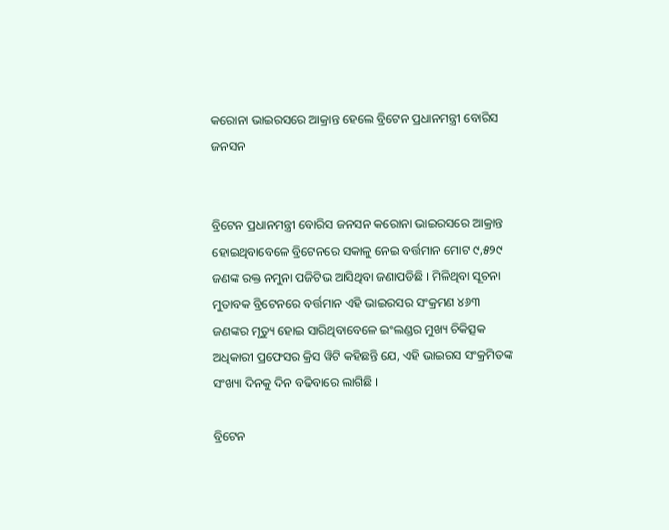କରୋନା ଭାଇରସରେ ଆକ୍ରାନ୍ତ ହେଲେ ବ୍ରିଟେନ ପ୍ରଧାନମନ୍ତ୍ରୀ ବୋରିସ ଜନସନ


ବ୍ରିଟେନ ପ୍ରଧାନମନ୍ତ୍ରୀ ବୋରିସ ଜନସନ କରୋନା ଭାଇରସରେ ଆକ୍ରାନ୍ତ ହୋଇଥିବାବେଳେ ବ୍ରିଟେନରେ ସକାଳୁ ନେଇ ବର୍ତ୍ତମାନ ମୋଟ ୯,୫୨୯ ଜଣଙ୍କ ରକ୍ତ ନମୁନା ପଜିଟିଭ ଆସିଥିବା ଜଣାପଡିଛି । ମିଳିଥିବା ସୂଚନା ମୁତାବକ ବ୍ରିଟେନରେ ବର୍ତ୍ତମାନ ଏହି ଭାଇରସର ସଂକ୍ରମଣ ୪୬୩ ଜଣଙ୍କର ମୃତ୍ୟୁ ହୋଇ ସାରିଥିବାବେଳେ ଇଂଲଣ୍ଡର ମୁଖ୍ୟ ଚିକିତ୍ସକ ଅଧିକାରୀ ପ୍ରଫେସର କ୍ରିସ ୱିଟି କହିଛନ୍ତି ଯେ, ଏହି ଭାଇରସ ସଂକ୍ରମିତଙ୍କ ସଂଖ୍ୟା ଦିନକୁ ଦିନ ବଢିବାରେ ଲାଗିଛି ।

ବ୍ରିଟେନ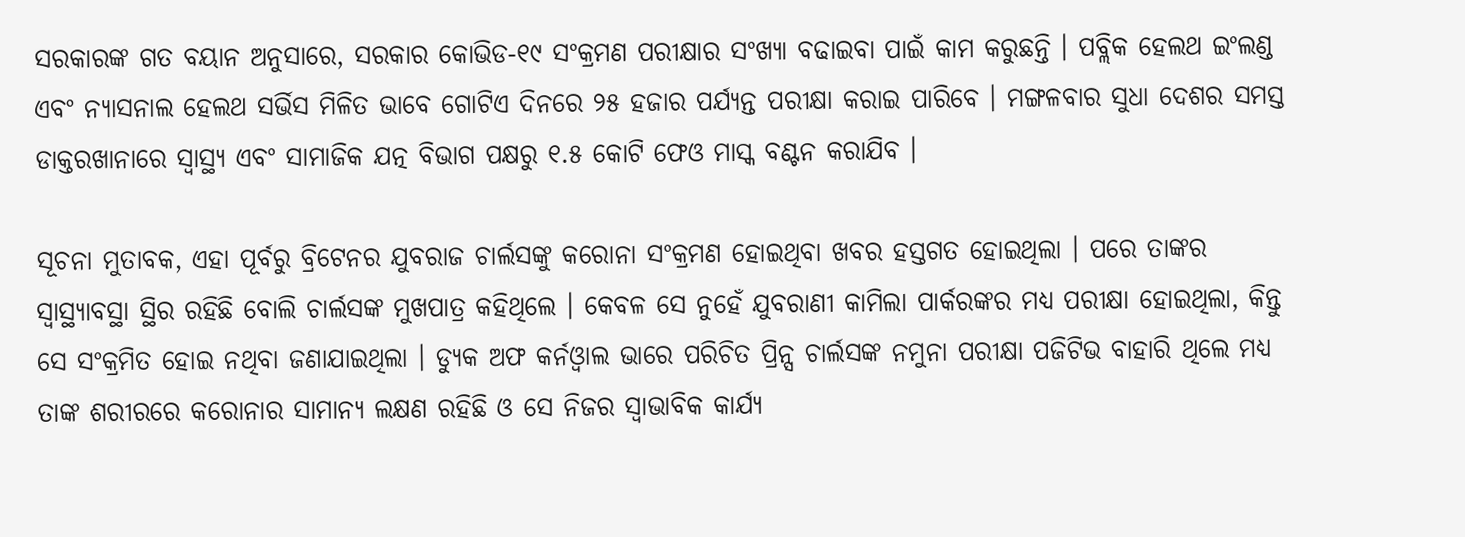ସରକାରଙ୍କ ଗତ ବୟାନ ଅନୁସାରେ, ସରକାର କୋଭିଡ-୧୯ ସଂକ୍ରମଣ ପରୀକ୍ଷାର ସଂଖ୍ୟା ବଢାଇବା ପାଇଁ କାମ କରୁଛନ୍ତି । ପବ୍ଲିକ ହେଲଥ ଇଂଲଣ୍ଡ ଏବଂ ନ୍ୟାସନାଲ ହେଲଥ ସର୍ଭିସ ମିଳିତ ଭାବେ ଗୋଟିଏ ଦିନରେ ୨୫ ହଜାର ପର୍ଯ୍ୟନ୍ତ ପରୀକ୍ଷା କରାଇ ପାରିବେ । ମଙ୍ଗଳବାର ସୁଧା ଦେଶର ସମସ୍ତ ଡାକ୍ତରଖାନାରେ ସ୍ୱାସ୍ଥ୍ୟ ଏବଂ ସାମାଜିକ ଯତ୍ନ ବିଭାଗ ପକ୍ଷରୁ ୧.୫ କୋଟି ଫେଓ ମାସ୍କ ବଣ୍ଟନ କରାଯିବ ।

ସୂଚନା ମୁତାବକ, ଏହା ପୂର୍ବରୁ ବ୍ରିଟେନର ଯୁବରାଜ ଚାର୍ଲସଙ୍କୁ କରୋନା ସଂକ୍ରମଣ ହୋଇଥିବା ଖବର ହସ୍ତଗତ ହୋଇଥିଲା । ପରେ ତାଙ୍କର ସ୍ୱାସ୍ଥ୍ୟାବସ୍ଥା ସ୍ଥିର ରହିଛି ବୋଲି ଚାର୍ଲସଙ୍କ ମୁଖପାତ୍ର କହିଥିଲେ । କେବଳ ସେ ନୁହେଁ ଯୁବରାଣୀ କାମିଲା ପାର୍କରଙ୍କର ମଧ୍ୟ ପରୀକ୍ଷା ହୋଇଥିଲା, କିନ୍ତୁ ସେ ସଂକ୍ରମିତ ହୋଇ ନଥିବା ଜଣାଯାଇଥିଲା । ଡ୍ୟୁକ ଅଫ କର୍ନଓ୍ୱାଲ ଭାରେ ପରିଚିତ ପ୍ରିନ୍ସ ଚାର୍ଲସଙ୍କ ନମୁନା ପରୀକ୍ଷା ପଜିଟିଭ ବାହାରି ଥିଲେ ମଧ୍ୟ ତାଙ୍କ ଶରୀରରେ କରୋନାର ସାମାନ୍ୟ ଲକ୍ଷଣ ରହିଛି ଓ ସେ ନିଜର ସ୍ୱାଭାବିକ କାର୍ଯ୍ୟ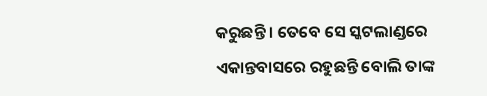କରୁଛନ୍ତି । ତେବେ ସେ ସ୍କଟଲାଣ୍ଡରେ ଏକାନ୍ତବାସରେ ରହୁଛନ୍ତି ବୋଲି ତାଙ୍କ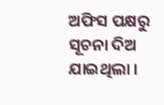ଅଫିସ ପକ୍ଷରୁ ସୂଚନା ଦିଅ ଯାଇଥିଲା ।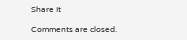Share It

Comments are closed.